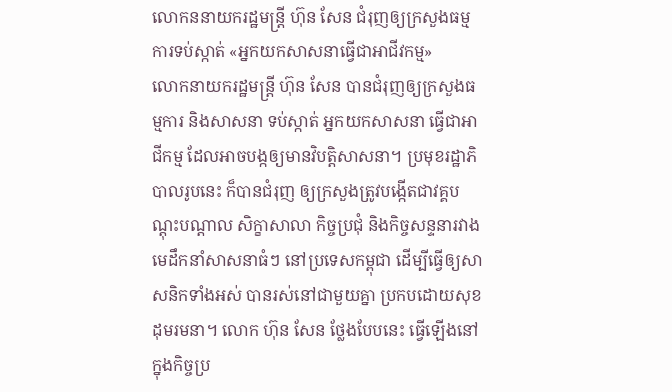លោកននាយករដ្ឋមន្រ្តី ហ៊ុន សែន ជំរុញឲ្យក្រសួងធម្មការទប់ស្កាត់ «អ្នកយកសាសនាធ្វើជាអាជីវកម្ម»
លោកនាយករដ្ឋមន្ត្រី ហ៊ុន សែន បានជំរុញឲ្យក្រសួងធម្មការ និងសាសនា ទប់ស្កាត់ អ្នកយកសាសនា ធ្វើជាអាជីកម្ម ដែលអាចបង្កឲ្យមានវិបត្តិសាសនា។ ប្រមុខរដ្ឋាភិបាលរូបនេះ ក៏បានជំរុញ ឲ្យក្រសួងត្រូវបង្កើតជាវគ្គបណ្តុះបណ្តាល សិក្ខាសាលា កិច្ចប្រជុំ និងកិច្ចសន្ទនារវាងមេដឹកនាំសាសនាធំៗ នៅប្រទេសកម្ពុជា ដើម្បីធ្វើឲ្យសាសនិកទាំងអស់ បានរស់នៅជាមួយគ្នា ប្រកបដោយសុខដុមរមនា។ លោក ហ៊ុន សែន ថ្លែងបែបនេះ ធ្វើឡើងនៅក្នុងកិច្ចប្រ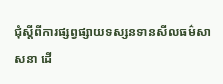ជុំស្តីពីការផ្សព្វផ្សាយទស្សនទានសីលធម៌សាសនា ដើ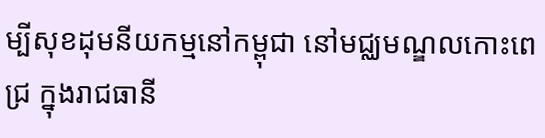ម្បីសុខដុមនីយកម្មនៅកម្ពុជា នៅមជ្ឈមណ្ឌលកោះពេជ្រ ក្នុងរាជធានី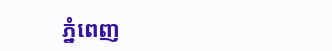ភ្នំពេញ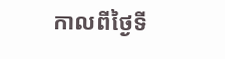កាលពីថ្ងៃទី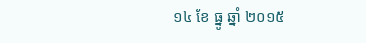១៤ ខែ ធ្នូ ឆ្នាំ ២០១៥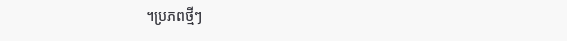។ប្រភពថ្មីៗ